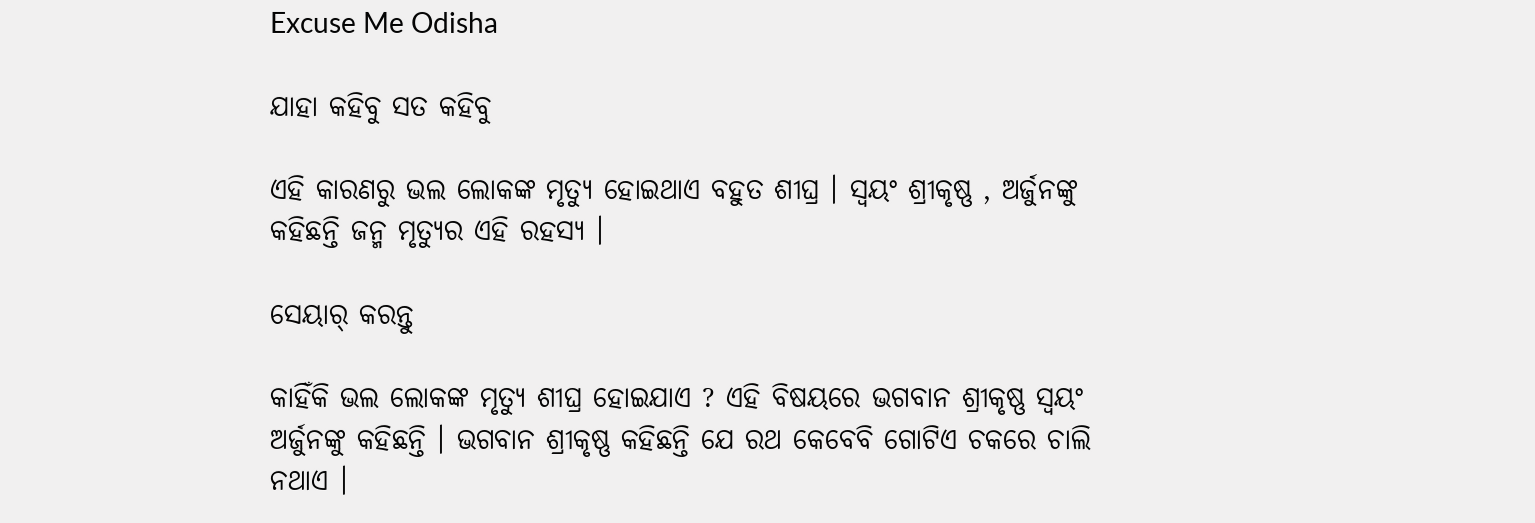Excuse Me Odisha

ଯାହା କହିବୁ ସତ କହିବୁ

ଏହି କାରଣରୁ ଭଲ ଲୋକଙ୍କ ମୃତ୍ୟୁ ହୋଇଥାଏ ବହୁତ ଶୀଘ୍ର । ସ୍ୱୟଂ ଶ୍ରୀକୃଷ୍ଣ , ଅର୍ଜୁନଙ୍କୁ କହିଛନ୍ତି ଜନ୍ମ ମୃତ୍ୟୁର ଏହି ରହସ୍ୟ ।

ସେୟାର୍ କରନ୍ତୁ

କାହିଁକି ଭଲ ଲୋକଙ୍କ ମୃତ୍ୟୁ ଶୀଘ୍ର ହୋଇଯାଏ ? ଏହି ବିଷୟରେ ଭଗବାନ ଶ୍ରୀକୃଷ୍ଣ ସ୍ୱୟଂ ଅର୍ଜୁନଙ୍କୁ କହିଛନ୍ତି । ଭଗବାନ ଶ୍ରୀକୃଷ୍ଣ କହିଛନ୍ତି ଯେ ରଥ କେବେବି ଗୋଟିଏ ଚକରେ ଚାଲି ନଥାଏ ।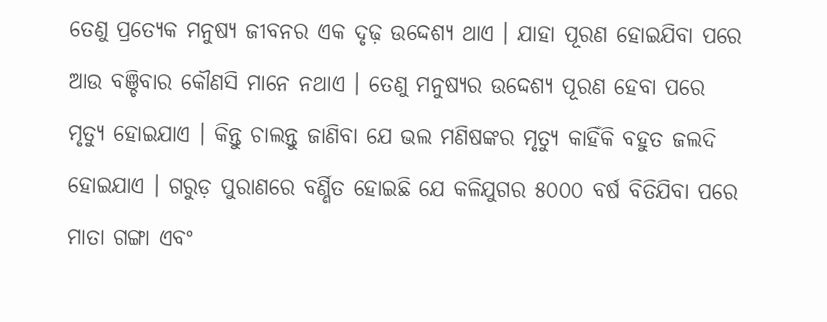ତେଣୁ ପ୍ରତ୍ୟେକ ମନୁଷ୍ୟ ଜୀବନର ଏକ ଦୃଢ଼ ଉଦ୍ଦେଶ୍ୟ ଥାଏ । ଯାହା ପୂରଣ ହୋଇଯିବା ପରେ ଆଉ ବଞ୍ଚିବାର କୌଣସି ମାନେ ନଥାଏ । ତେଣୁ ମନୁଷ୍ୟର ଉଦ୍ଦେଶ୍ୟ ପୂରଣ ହେବା ପରେ ମୃତ୍ୟୁ ହୋଇଯାଏ । କିନ୍ତୁ ଚାଲନ୍ତୁ ଜାଣିବା ଯେ ଭଲ ମଣିଷଙ୍କର ମୃତ୍ୟୁ କାହିଁକି ବହୁତ ଜଲଦି ହୋଇଯାଏ । ଗରୁଡ଼ ପୁରାଣରେ ବର୍ଣ୍ଣିତ ହୋଇଛି ଯେ କଳିଯୁଗର ୫୦୦୦ ବର୍ଷ ବିତିଯିବା ପରେ ମାତା ଗଙ୍ଗା ଏବଂ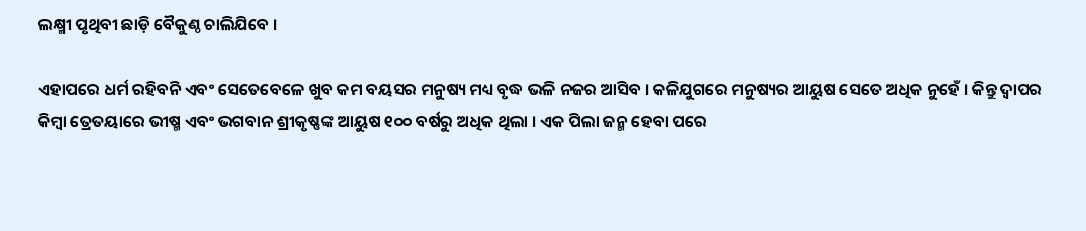ଲକ୍ଷ୍ମୀ ପୃଥିବୀ ଛାଡ଼ି ବୈକୁଣ୍ଠ ଚାଲିଯିବେ ।

ଏହାପରେ ଧର୍ମ ରହିବନି ଏବଂ ସେତେବେଳେ ଖୁବ କମ ବୟସର ମନୁଷ୍ୟ ମଧ୍ୟ ବୃଦ୍ଧ ଭଳି ନଜର ଆସିବ । କଳିଯୁଗରେ ମନୁଷ୍ୟର ଆୟୁଷ ସେତେ ଅଧିକ ନୁହେଁ । କିନ୍ତୁ ଦ୍ଵାପର କିମ୍ବା ତ୍ରେତୟାରେ ଭୀଷ୍ମ ଏବଂ ଭଗବାନ ଶ୍ରୀକୃଷ୍ଣଙ୍କ ଆୟୁଷ ୧୦୦ ବର୍ଷରୁ ଅଧିକ ଥିଲା । ଏକ ପିଲା ଜନ୍ମ ହେବା ପରେ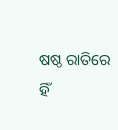ଷଷ୍ଠ ରାତିରେ ହିଁ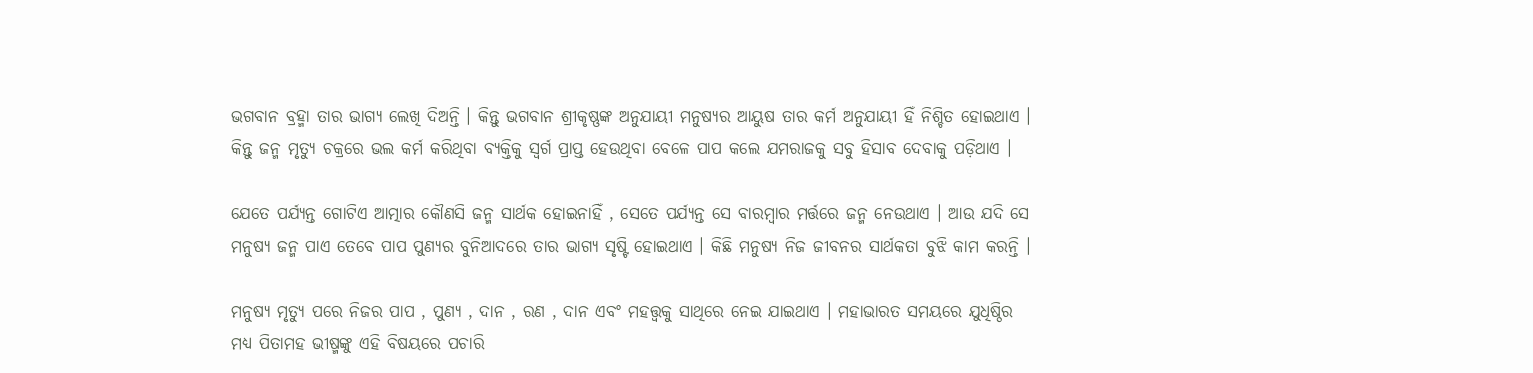ଭଗବାନ ବ୍ରହ୍ମା ତାର ଭାଗ୍ୟ ଲେଖି ଦିଅନ୍ତି । କିନ୍ତୁ ଭଗବାନ ଶ୍ରୀକୃଷ୍ଣଙ୍କ ଅନୁଯାୟୀ ମନୁଷ୍ୟର ଆୟୁଷ ତାର କର୍ମ ଅନୁଯାୟୀ ହିଁ ନିଶ୍ଚିତ ହୋଇଥାଏ । କିନ୍ତୁ ଜନ୍ମ ମୃତ୍ୟୁ ଚକ୍ରରେ ଭଲ କର୍ମ କରିଥିବା ବ୍ୟକ୍ତିକୁ ସ୍ୱର୍ଗ ପ୍ରାପ୍ତ ହେଉଥିବା ବେଳେ ପାପ କଲେ ଯମରାଜକୁ ସବୁ ହିସାବ ଦେବାକୁ ପଡ଼ିଥାଏ ।

ଯେତେ ପର୍ଯ୍ୟନ୍ତ ଗୋଟିଏ ଆତ୍ମାର କୌଣସି ଜନ୍ମ ସାର୍ଥକ ହୋଇନାହିଁ , ସେତେ ପର୍ଯ୍ୟନ୍ତ ସେ ବାରମ୍ବାର ମର୍ତ୍ତରେ ଜନ୍ମ ନେଉଥାଏ । ଆଉ ଯଦି ସେ ମନୁଷ୍ୟ ଜନ୍ମ ପାଏ ତେବେ ପାପ ପୁଣ୍ୟର ବୁନିଆଦରେ ତାର ଭାଗ୍ୟ ସୃଷ୍ଟି ହୋଇଥାଏ । କିଛି ମନୁଷ୍ୟ ନିଜ ଜୀବନର ସାର୍ଥକତା ବୁଝି କାମ କରନ୍ତି ।

ମନୁଷ୍ୟ ମୃତ୍ୟୁ ପରେ ନିଜର ପାପ , ପୁଣ୍ୟ , ଦାନ , ରଣ , ଦାନ ଏବଂ ମହତ୍ତ୍ୱକୁ ସାଥିରେ ନେଇ ଯାଇଥାଏ । ମହାଭାରତ ସମୟରେ ଯୁଧିଷ୍ଠିର ମଧ୍ୟ ପିତାମହ ଭୀଷ୍ମଙ୍କୁ ଏହି ବିଷୟରେ ପଚାରି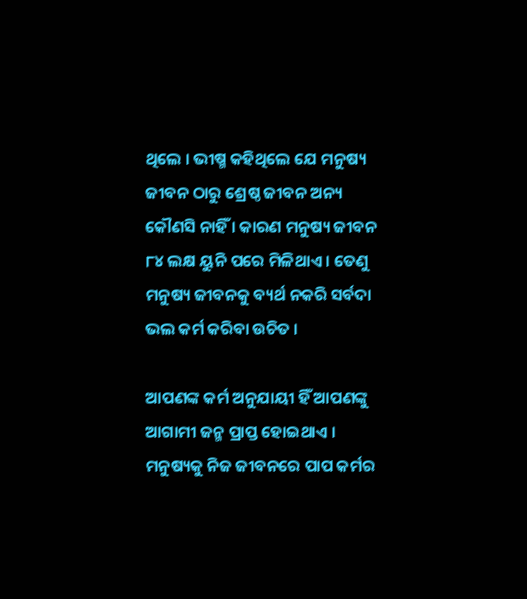ଥିଲେ । ଭୀଷ୍ମ କହିଥିଲେ ଯେ ମନୁଷ୍ୟ ଜୀବନ ଠାରୁ ଶ୍ରେଷ୍ଠ ଜୀବନ ଅନ୍ୟ କୌଣସି ନାହିଁ । କାରଣ ମନୁଷ୍ୟ ଜୀବନ ୮୪ ଲକ୍ଷ ୟୁନି ପରେ ମିଳିଥାଏ । ତେଣୁ ମନୁଷ୍ୟ ଜୀବନକୁ ବ୍ୟର୍ଥ ନକରି ସର୍ବଦା ଭଲ କର୍ମ କରିବା ଉଚିତ ।

ଆପଣଙ୍କ କର୍ମ ଅନୁଯାୟୀ ହିଁ ଆପଣଙ୍କୁ ଆଗାମୀ ଜନ୍ମ ପ୍ରାପ୍ତ ହୋଇଥାଏ । ମନୁଷ୍ୟକୁ ନିଜ ଜୀବନରେ ପାପ କର୍ମର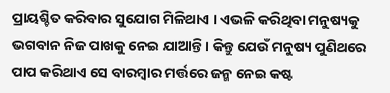ପ୍ରାୟଶ୍ଚିତ କରିବାର ସୁଯୋଗ ମିଳିଥାଏ । ଏଭଳି କରିଥିବା ମନୁଷ୍ୟକୁ ଭଗବାନ ନିଜ ପାଖକୁ ନେଇ ଯାଆନ୍ତି । କିନ୍ତୁ ଯେଉଁ ମନୁଷ୍ୟ ପୁଣିଥରେ ପାପ କରିଥାଏ ସେ ବାରମ୍ବାର ମର୍ତ୍ତରେ ଜନ୍ମ ନେଇ କଷ୍ଟ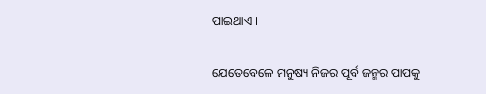ପାଇଥାଏ ।

ଯେତେବେଳେ ମନୁଷ୍ୟ ନିଜର ପୂର୍ବ ଜନ୍ମର ପାପକୁ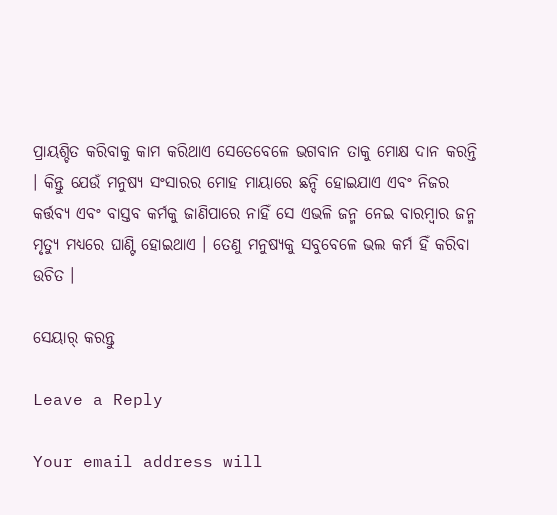ପ୍ରାୟଶ୍ଚିତ କରିବାକୁ କାମ କରିଥାଏ ସେତେବେଳେ ଭଗବାନ ତାକୁ ମୋକ୍ଷ ଦାନ କରନ୍ତି । କିନ୍ତୁ ଯେଉଁ ମନୁଷ୍ୟ ସଂସାରର ମୋହ ମାୟାରେ ଛନ୍ଦି ହୋଇଯାଏ ଏବଂ ନିଜର କର୍ତ୍ତବ୍ୟ ଏବଂ ବାସ୍ତବ କର୍ମକୁ ଜାଣିପାରେ ନାହିଁ ସେ ଏଭଳି ଜନ୍ମ ନେଇ ବାରମ୍ବାର ଜନ୍ମ ମୃତ୍ୟୁ ମଧ୍ୟରେ ଘାଣ୍ଟି ହୋଇଥାଏ । ତେଣୁ ମନୁଷ୍ୟକୁ ସବୁବେଳେ ଭଲ କର୍ମ ହିଁ କରିବା ଉଚିତ ।

ସେୟାର୍ କରନ୍ତୁ

Leave a Reply

Your email address will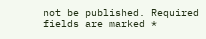not be published. Required fields are marked *